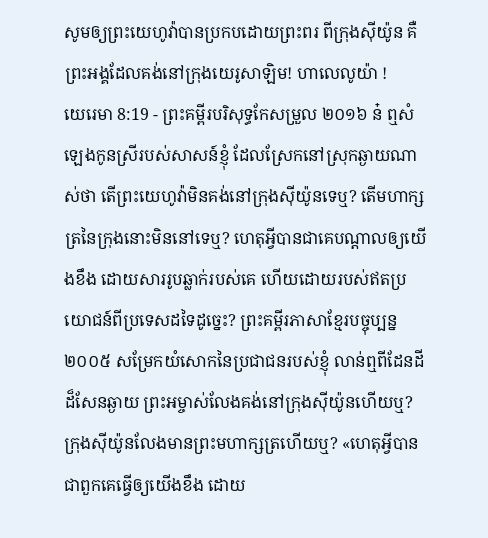សូមឲ្យព្រះយេហូវ៉ាបានប្រកបដោយព្រះពរ ពីក្រុងស៊ីយ៉ូន គឺព្រះអង្គដែលគង់នៅក្រុងយេរូសាឡិម! ហាលេលូយ៉ា !
យេរេមា 8:19 - ព្រះគម្ពីរបរិសុទ្ធកែសម្រួល ២០១៦ ន៎ ឮសំឡេងកូនស្រីរបស់សាសន៍ខ្ញុំ ដែលស្រែកនៅស្រុកឆ្ងាយណាស់ថា តើព្រះយេហូវ៉ាមិនគង់នៅក្រុងស៊ីយ៉ូនទេឬ? តើមហាក្សត្រនៃក្រុងនោះមិននៅទេឬ? ហេតុអ្វីបានជាគេបណ្ដាលឲ្យយើងខឹង ដោយសាររូបឆ្លាក់របស់គេ ហើយដោយរបស់ឥតប្រយោជន៍ពីប្រទេសដទៃដូច្នេះ? ព្រះគម្ពីរភាសាខ្មែរបច្ចុប្បន្ន ២០០៥ សម្រែកយំសោកនៃប្រជាជនរបស់ខ្ញុំ លាន់ឮពីដែនដីដ៏សែនឆ្ងាយ ព្រះអម្ចាស់លែងគង់នៅក្រុងស៊ីយ៉ូនហើយឬ? ក្រុងស៊ីយ៉ូនលែងមានព្រះមហាក្សត្រហើយឬ? «ហេតុអ្វីបានជាពួកគេធ្វើឲ្យយើងខឹង ដោយ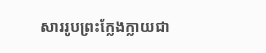សាររូបព្រះក្លែងក្លាយជា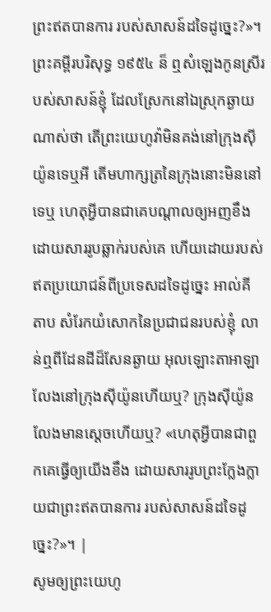ព្រះឥតបានការ របស់សាសន៍ដទៃដូច្នេះ?»។ ព្រះគម្ពីរបរិសុទ្ធ ១៩៥៤ ន៏ ឮសំឡេងកូនស្រីរបស់សាសន៍ខ្ញុំ ដែលស្រែកនៅឯស្រុកឆ្ងាយណាស់ថា តើព្រះយេហូវ៉ាមិនគង់នៅក្រុងស៊ីយ៉ូនទេឬអី តើមហាក្សត្រនៃក្រុងនោះមិននៅទេឬ ហេតុអ្វីបានជាគេបណ្តាលឲ្យអញខឹង ដោយសាររូបឆ្លាក់របស់គេ ហើយដោយរបស់ឥតប្រយោជន៍ពីប្រទេសដទៃដូច្នេះ អាល់គីតាប សំរែកយំសោកនៃប្រជាជនរបស់ខ្ញុំ លាន់ឮពីដែនដីដ៏សែនឆ្ងាយ អុលឡោះតាអាឡាលែងនៅក្រុងស៊ីយ៉ូនហើយឬ? ក្រុងស៊ីយ៉ូនលែងមានស្តេចហើយឬ? «ហេតុអ្វីបានជាពួកគេធ្វើឲ្យយើងខឹង ដោយសាររូបព្រះក្លែងក្លាយជាព្រះឥតបានការ របស់សាសន៍ដទៃដូច្នេះ?»។ |
សូមឲ្យព្រះយេហូ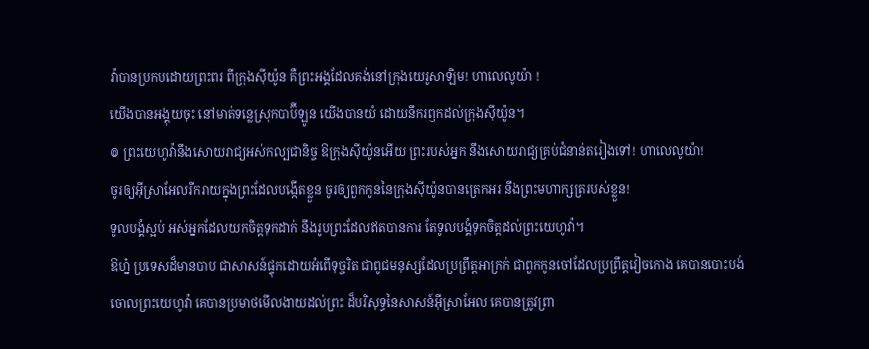វ៉ាបានប្រកបដោយព្រះពរ ពីក្រុងស៊ីយ៉ូន គឺព្រះអង្គដែលគង់នៅក្រុងយេរូសាឡិម! ហាលេលូយ៉ា !
យើងបានអង្គុយចុះ នៅមាត់ទន្លេស្រុកបាប៊ីឡូន យើងបានយំ ដោយនឹករឭកដល់ក្រុងស៊ីយ៉ូន។
៙ ព្រះយេហូវ៉ានឹងសោយរាជ្យអស់កល្បជានិច្ច ឱក្រុងស៊ីយ៉ូនអើយ ព្រះរបស់អ្នក នឹងសោយរាជ្យគ្រប់ជំនាន់តរៀងទៅ! ហាលេលូយ៉ា!
ចូរឲ្យអ៊ីស្រាអែលរីករាយក្នុងព្រះដែលបង្កើតខ្លួន ចូរឲ្យពួកកូននៃក្រុងស៊ីយ៉ូនបានត្រេកអរ នឹងព្រះមហាក្សត្ររបស់ខ្លួន!
ទូលបង្គំស្អប់ អស់អ្នកដែលយកចិត្តទុកដាក់ នឹងរូបព្រះដែលឥតបានការ តែទូលបង្គំទុកចិត្តដល់ព្រះយេហូវ៉ា។
ឱហ្ន៎ ប្រទេសដ៏មានបាប ជាសាសន៍ផ្ទុកដោយអំពើទុច្ចរិត ជាពូជមនុស្សដែលប្រព្រឹត្តអាក្រក់ ជាពួកកូនចៅដែលប្រព្រឹត្តវៀចកោង គេបានបោះបង់ចោលព្រះយេហូវ៉ា គេបានប្រមាថមើលងាយដល់ព្រះ ដ៏បរិសុទ្ធនៃសាសន៍អ៊ីស្រាអែល គេបានត្រូវព្រា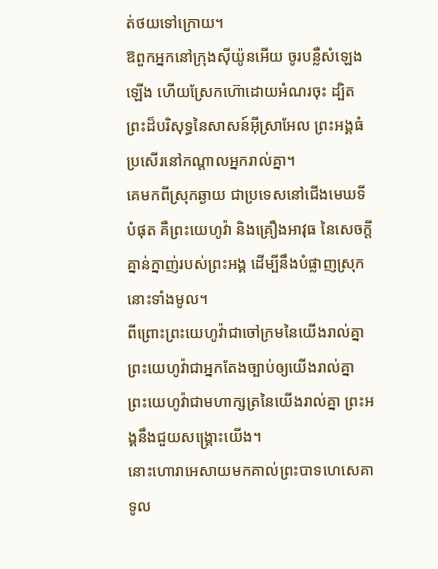ត់ថយទៅក្រោយ។
ឱពួកអ្នកនៅក្រុងស៊ីយ៉ូនអើយ ចូរបន្លឺសំឡេងឡើង ហើយស្រែកហ៊ោដោយអំណរចុះ ដ្បិតព្រះដ៏បរិសុទ្ធនៃសាសន៍អ៊ីស្រាអែល ព្រះអង្គធំប្រសើរនៅកណ្ដាលអ្នករាល់គ្នា។
គេមកពីស្រុកឆ្ងាយ ជាប្រទេសនៅជើងមេឃទីបំផុត គឺព្រះយេហូវ៉ា និងគ្រឿងអាវុធ នៃសេចក្ដីគ្នាន់ក្នាញ់របស់ព្រះអង្គ ដើម្បីនឹងបំផ្លាញស្រុកនោះទាំងមូល។
ពីព្រោះព្រះយេហូវ៉ាជាចៅក្រមនៃយើងរាល់គ្នា ព្រះយេហូវ៉ាជាអ្នកតែងច្បាប់ឲ្យយើងរាល់គ្នា ព្រះយេហូវ៉ាជាមហាក្សត្រនៃយើងរាល់គ្នា ព្រះអង្គនឹងជួយសង្គ្រោះយើង។
នោះហោរាអេសាយមកគាល់ព្រះបាទហេសេគា ទូល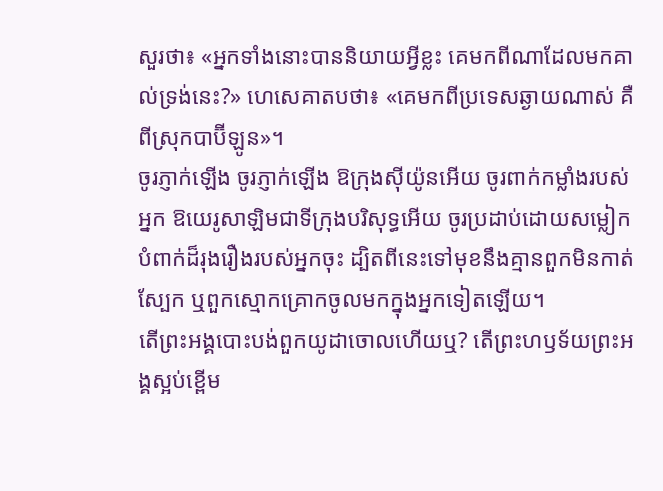សួរថា៖ «អ្នកទាំងនោះបាននិយាយអ្វីខ្លះ គេមកពីណាដែលមកគាល់ទ្រង់នេះ?» ហេសេគាតបថា៖ «គេមកពីប្រទេសឆ្ងាយណាស់ គឺពីស្រុកបាប៊ីឡូន»។
ចូរភ្ញាក់ឡើង ចូរភ្ញាក់ឡើង ឱក្រុងស៊ីយ៉ូនអើយ ចូរពាក់កម្លាំងរបស់អ្នក ឱយេរូសាឡិមជាទីក្រុងបរិសុទ្ធអើយ ចូរប្រដាប់ដោយសម្លៀកបំពាក់ដ៏រុងរឿងរបស់អ្នកចុះ ដ្បិតពីនេះទៅមុខនឹងគ្មានពួកមិនកាត់ស្បែក ឬពួកស្មោកគ្រោកចូលមកក្នុងអ្នកទៀតឡើយ។
តើព្រះអង្គបោះបង់ពួកយូដាចោលហើយឬ? តើព្រះហឫទ័យព្រះអង្គស្អប់ខ្ពើម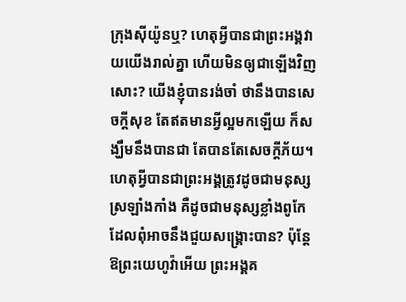ក្រុងស៊ីយ៉ូនឬ? ហេតុអ្វីបានជាព្រះអង្គវាយយើងរាល់គ្នា ហើយមិនឲ្យជាឡើងវិញសោះ? យើងខ្ញុំបានរង់ចាំ ថានឹងបានសេចក្ដីសុខ តែឥតមានអ្វីល្អមកឡើយ ក៏សង្ឃឹមនឹងបានជា តែបានតែសេចក្ដីភ័យ។
ហេតុអ្វីបានជាព្រះអង្គត្រូវដូចជាមនុស្សស្រឡាំងកាំង គឺដូចជាមនុស្សខ្លាំងពូកែ ដែលពុំអាចនឹងជួយសង្គ្រោះបាន? ប៉ុន្តែ ឱព្រះយេហូវ៉ាអើយ ព្រះអង្គគ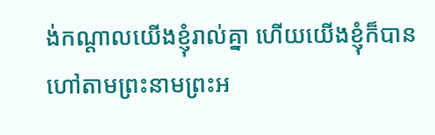ង់កណ្ដាលយើងខ្ញុំរាល់គ្នា ហើយយើងខ្ញុំក៏បានហៅតាមព្រះនាមព្រះអ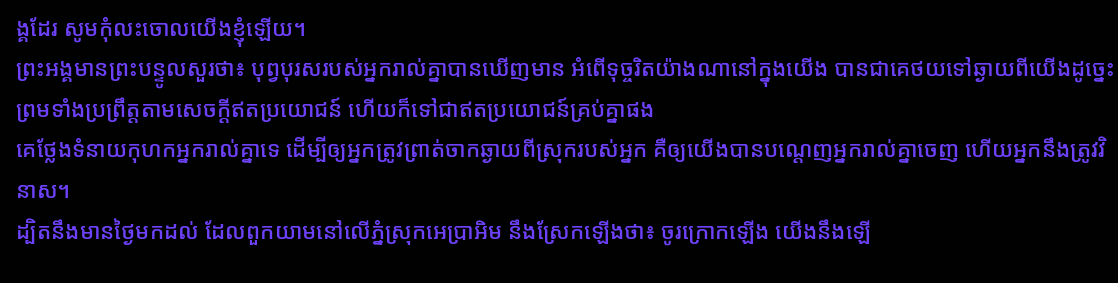ង្គដែរ សូមកុំលះចោលយើងខ្ញុំឡើយ។
ព្រះអង្គមានព្រះបន្ទូលសួរថា៖ បុព្វបុរសរបស់អ្នករាល់គ្នាបានឃើញមាន អំពើទុច្ចរិតយ៉ាងណានៅក្នុងយើង បានជាគេថយទៅឆ្ងាយពីយើងដូច្នេះ ព្រមទាំងប្រព្រឹត្តតាមសេចក្ដីឥតប្រយោជន៍ ហើយក៏ទៅជាឥតប្រយោជន៍គ្រប់គ្នាផង
គេថ្លែងទំនាយកុហកអ្នករាល់គ្នាទេ ដើម្បីឲ្យអ្នកត្រូវព្រាត់ចាកឆ្ងាយពីស្រុករបស់អ្នក គឺឲ្យយើងបានបណ្ដេញអ្នករាល់គ្នាចេញ ហើយអ្នកនឹងត្រូវវិនាស។
ដ្បិតនឹងមានថ្ងៃមកដល់ ដែលពួកយាមនៅលើភ្នំស្រុកអេប្រាអិម នឹងស្រែកឡើងថា៖ ចូរក្រោកឡើង យើងនឹងឡើ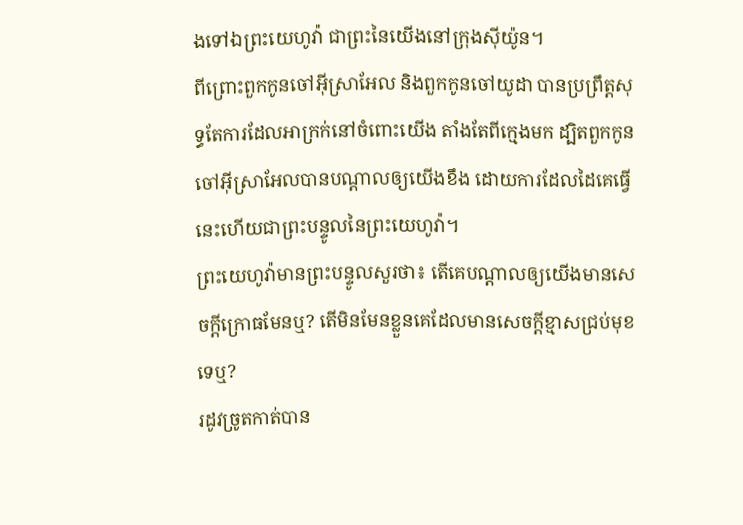ងទៅឯព្រះយេហូវ៉ា ជាព្រះនៃយើងនៅក្រុងស៊ីយ៉ូន។
ពីព្រោះពួកកូនចៅអ៊ីស្រាអែល និងពួកកូនចៅយូដា បានប្រព្រឹត្តសុទ្ធតែការដែលអាក្រក់នៅចំពោះយើង តាំងតែពីក្មេងមក ដ្បិតពួកកូនចៅអ៊ីស្រាអែលបានបណ្ដាលឲ្យយើងខឹង ដោយការដែលដៃគេធ្វើ នេះហើយជាព្រះបន្ទូលនៃព្រះយេហូវ៉ា។
ព្រះយេហូវ៉ាមានព្រះបន្ទូលសួរថា៖ តើគេបណ្ដាលឲ្យយើងមានសេចក្ដីក្រោធមែនឬ? តើមិនមែនខ្លួនគេដែលមានសេចក្ដីខ្មាសជ្រប់មុខទេឬ?
រដូវច្រូតកាត់បាន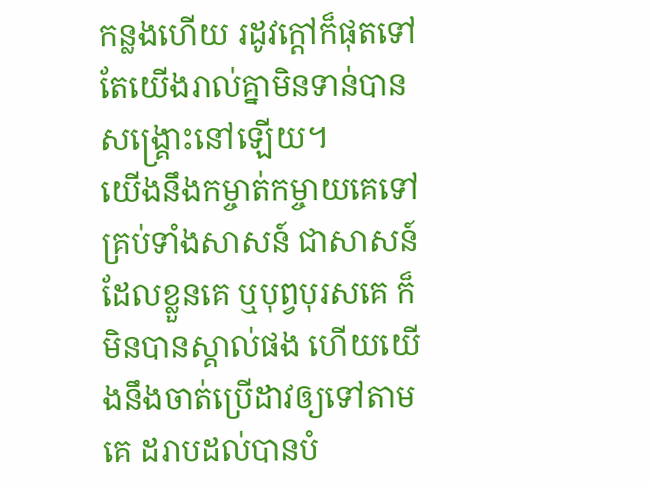កន្លងហើយ រដូវក្តៅក៏ផុតទៅ តែយើងរាល់គ្នាមិនទាន់បានសង្គ្រោះនៅឡើយ។
យើងនឹងកម្ចាត់កម្ចាយគេទៅគ្រប់ទាំងសាសន៍ ជាសាសន៍ដែលខ្លួនគេ ឬបុព្វបុរសគេ ក៏មិនបានស្គាល់ផង ហើយយើងនឹងចាត់ប្រើដាវឲ្យទៅតាមគេ ដរាបដល់បានបំ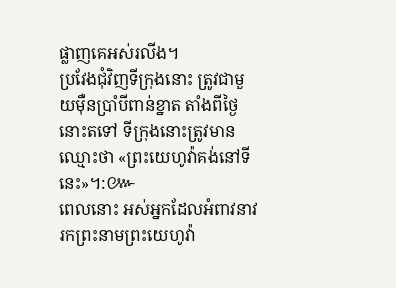ផ្លាញគេអស់រលីង។
ប្រវែងជុំវិញទីក្រុងនោះ ត្រូវជាមួយម៉ឺនប្រាំបីពាន់ខ្នាត តាំងពីថ្ងៃនោះតទៅ ទីក្រុងនោះត្រូវមានឈ្មោះថា «ព្រះយេហូវ៉ាគង់នៅទីនេះ»។:៚
ពេលនោះ អស់អ្នកដែលអំពាវនាវរកព្រះនាមព្រះយេហូវ៉ា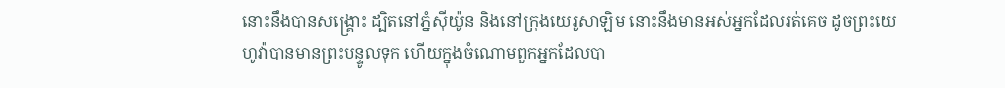នោះនឹងបានសង្គ្រោះ ដ្បិតនៅភ្នំស៊ីយ៉ូន និងនៅក្រុងយេរូសាឡិម នោះនឹងមានអស់អ្នកដែលរត់គេច ដូចព្រះយេហូវ៉ាបានមានព្រះបន្ទូលទុក ហើយក្នុងចំណោមពួកអ្នកដែលបា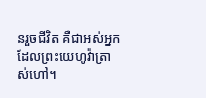នរួចជីវិត គឺជាអស់អ្នកដែលព្រះយេហូវ៉ាត្រាស់ហៅ។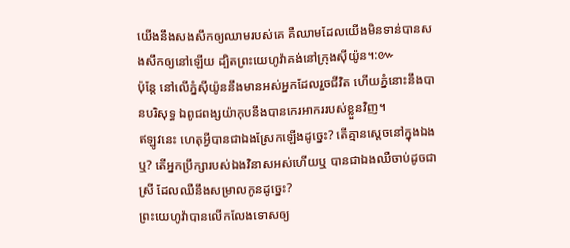យើងនឹងសងសឹកឲ្យឈាមរបស់គេ គឺឈាមដែលយើងមិនទាន់បានសងសឹកឲ្យនៅឡើយ ដ្បិតព្រះយេហូវ៉ាគង់នៅក្រុងស៊ីយ៉ូន។:៚
ប៉ុន្តែ នៅលើភ្នំស៊ីយ៉ូននឹងមានអស់អ្នកដែលរួចជីវិត ហើយភ្នំនោះនឹងបានបរិសុទ្ធ ឯពូជពង្សយ៉ាកុបនឹងបានកេរអាកររបស់ខ្លួនវិញ។
ឥឡូវនេះ ហេតុអ្វីបានជាឯងស្រែកឡើងដូច្នេះ? តើគ្មានស្តេចនៅក្នុងឯងឬ? តើអ្នកប្រឹក្សារបស់ឯងវិនាសអស់ហើយឬ បានជាឯងឈឺចាប់ដូចជាស្រី ដែលឈឺនឹងសម្រាលកូនដូច្នេះ?
ព្រះយេហូវ៉ាបានលើកលែងទោសឲ្យ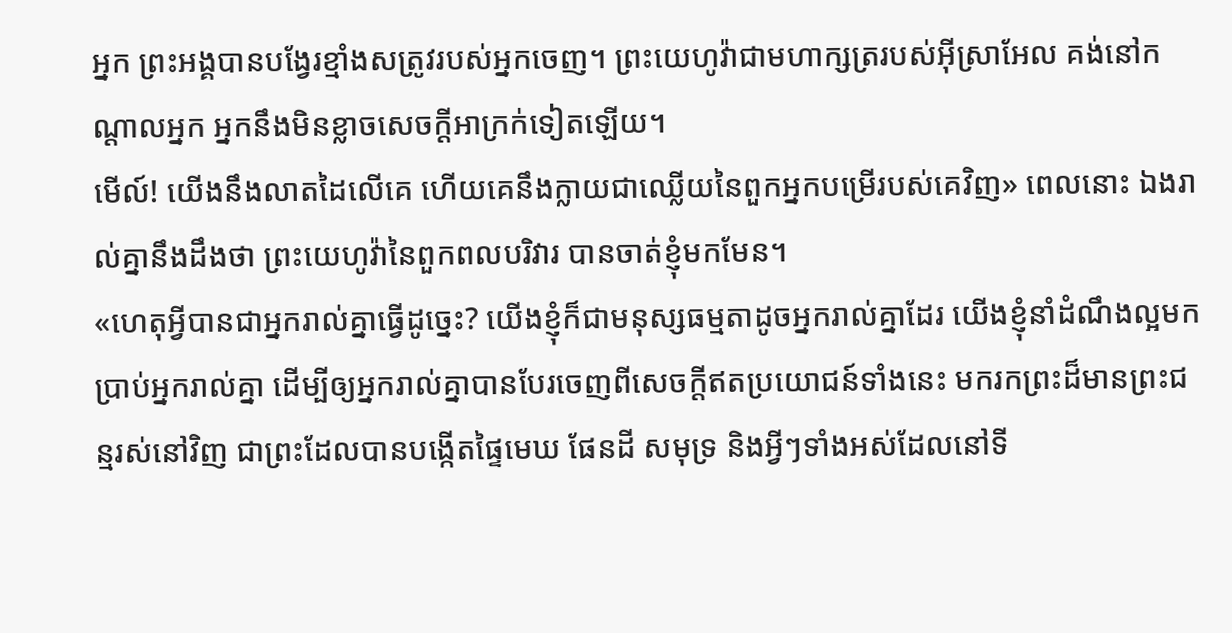អ្នក ព្រះអង្គបានបង្វែរខ្មាំងសត្រូវរបស់អ្នកចេញ។ ព្រះយេហូវ៉ាជាមហាក្សត្ររបស់អ៊ីស្រាអែល គង់នៅកណ្ដាលអ្នក អ្នកនឹងមិនខ្លាចសេចក្ដីអាក្រក់ទៀតឡើយ។
មើល៍! យើងនឹងលាតដៃលើគេ ហើយគេនឹងក្លាយជាឈ្លើយនៃពួកអ្នកបម្រើរបស់គេវិញ» ពេលនោះ ឯងរាល់គ្នានឹងដឹងថា ព្រះយេហូវ៉ានៃពួកពលបរិវារ បានចាត់ខ្ញុំមកមែន។
«ហេតុអ្វីបានជាអ្នករាល់គ្នាធ្វើដូច្នេះ? យើងខ្ញុំក៏ជាមនុស្សធម្មតាដូចអ្នករាល់គ្នាដែរ យើងខ្ញុំនាំដំណឹងល្អមកប្រាប់អ្នករាល់គ្នា ដើម្បីឲ្យអ្នករាល់គ្នាបានបែរចេញពីសេចក្ដីឥតប្រយោជន៍ទាំងនេះ មករកព្រះដ៏មានព្រះជន្មរស់នៅវិញ ជាព្រះដែលបានបង្កើតផ្ទៃមេឃ ផែនដី សមុទ្រ និងអ្វីៗទាំងអស់ដែលនៅទី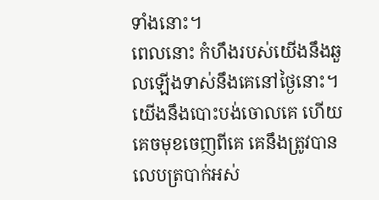ទាំងនោះ។
ពេលនោះ កំហឹងរបស់យើងនឹងឆួលឡើងទាស់នឹងគេនៅថ្ងៃនោះ។ យើងនឹងបោះបង់ចោលគេ ហើយគេចមុខចេញពីគេ គេនឹងត្រូវបានលេបត្របាក់អស់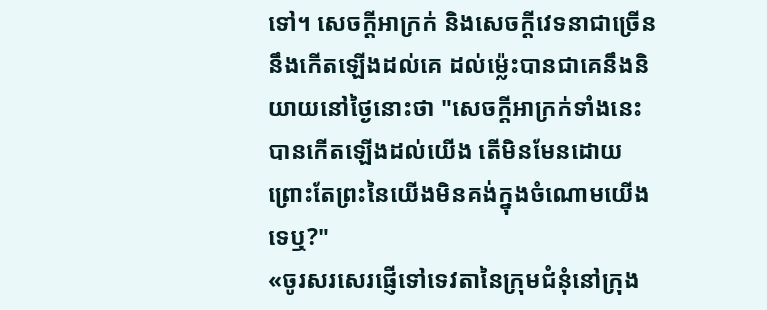ទៅ។ សេចក្ដីអាក្រក់ និងសេចក្ដីវេទនាជាច្រើននឹងកើតឡើងដល់គេ ដល់ម៉្លេះបានជាគេនឹងនិយាយនៅថ្ងៃនោះថា "សេចក្ដីអាក្រក់ទាំងនេះបានកើតឡើងដល់យើង តើមិនមែនដោយព្រោះតែព្រះនៃយើងមិនគង់ក្នុងចំណោមយើងទេឬ?"
«ចូរសរសេរផ្ញើទៅទេវតានៃក្រុមជំនុំនៅក្រុង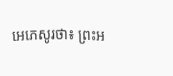អេភេសូរថា៖ ព្រះអ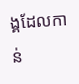ង្គដែលកាន់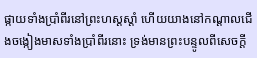ផ្កាយទាំងប្រាំពីរនៅព្រះហស្តស្តាំ ហើយយាងនៅកណ្ដាលជើងចង្កៀងមាសទាំងប្រាំពីរនោះ ទ្រង់មានព្រះបន្ទូលពីសេចក្តី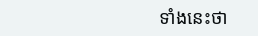ទាំងនេះថា